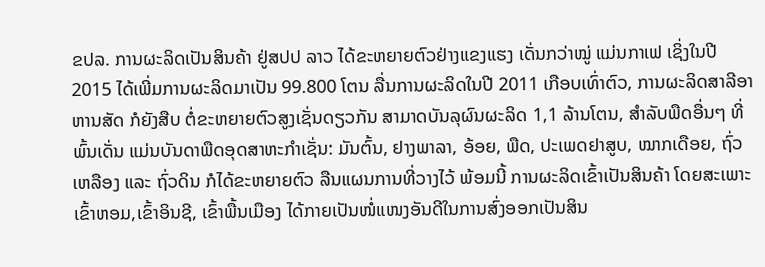ຂປລ. ການຜະລິດເປັນສິນຄ້າ ຢູ່ສປປ ລາວ ໄດ້ຂະຫຍາຍຕົວຢ່າງແຂງແຮງ ເດັ່ນກວ່າໝູ່ ແມ່ນກາເຟ ເຊິ່ງໃນປີ 2015 ໄດ້ເພີ່ມການຜະລິດມາເປັນ 99.800 ໂຕນ ລື່ນການຜະລິດໃນປີ 2011 ເກືອບເທົ່າຕົວ, ການຜະລິດສາລີອາຫານສັດ ກໍຍັງສືບ ຕໍ່ຂະຫຍາຍຕົວສູງເຊັ່ນດຽວກັນ ສາມາດບັນລຸຜົນຜະລິດ 1,1 ລ້ານໂຕນ, ສຳລັບພືດອື່ນໆ ທີ່ພົ້ນເດັ່ນ ແມ່ນບັນດາພືດອຸດສາຫະກຳເຊັ່ນ: ມັນຕົ້ນ, ຢາງພາລາ, ອ້ອຍ, ພືດ, ປະເພດຢາສູບ, ໝາກເດືອຍ, ຖົ່ວເຫລືອງ ແລະ ຖົ່ວດິນ ກໍໄດ້ຂະຫຍາຍຕົວ ລືນແຜນການທີ່ວາງໄວ້ ພ້ອມນີ້ ການຜະລິດເຂົ້າເປັນສິນຄ້າ ໂດຍສະເພາະເຂົ້າຫອມ,ເຂົ້າອິນຊີ, ເຂົ້າພື້ນເມືອງ ໄດ້ກາຍເປັນໜໍ່ແໜງອັນດີໃນການສົ່ງອອກເປັນສິນ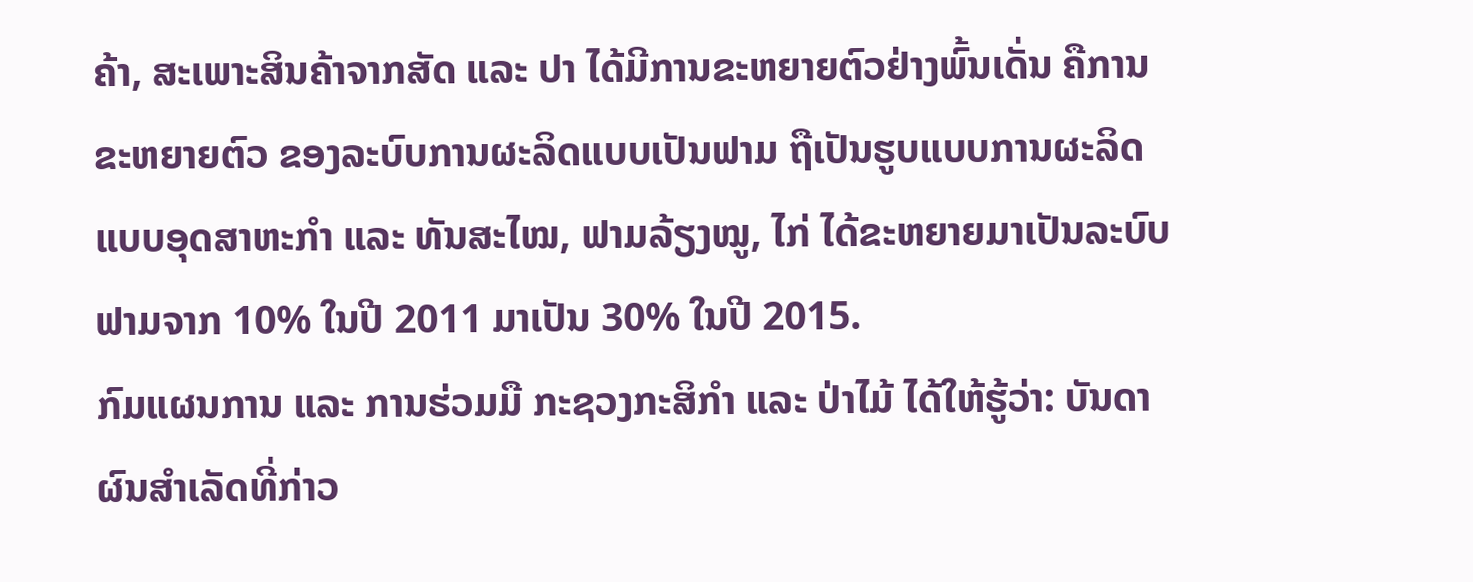ຄ້າ, ສະເພາະສິນຄ້າຈາກສັດ ແລະ ປາ ໄດ້ມີການຂະຫຍາຍຕົວຢ່າງພົ້ນເດັ່ນ ຄືການຂະຫຍາຍຕົວ ຂອງລະບົບການຜະລິດແບບເປັນຟາມ ຖືເປັນຮູບແບບການຜະລິດແບບອຸດສາຫະກຳ ແລະ ທັນສະໄໝ, ຟາມລ້ຽງໝູ, ໄກ່ ໄດ້ຂະຫຍາຍມາເປັນລະບົບຟາມຈາກ 10% ໃນປີ 2011 ມາເປັນ 30% ໃນປີ 2015.
ກົມແຜນການ ແລະ ການຮ່ວມມື ກະຊວງກະສິກຳ ແລະ ປ່າໄມ້ ໄດ້ໃຫ້ຮູ້ວ່າ: ບັນດາຜົນສຳເລັດທີ່ກ່າວ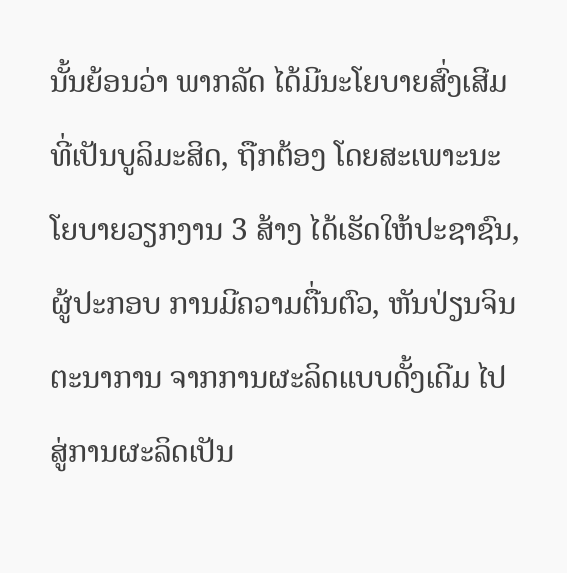ນັ້ນຍ້ອນວ່າ ພາກລັດ ໄດ້ມີນະໂຍບາຍສົ່ງເສີມ ທີ່ເປັນບູລິມະສິດ, ຖືກຕ້ອງ ໂດຍສະເພາະນະໂຍບາຍວຽກງານ 3 ສ້າງ ໄດ້ເຮັດໃຫ້ປະຊາຊົນ, ຜູ້ປະກອບ ການມີຄວາມຕື່ນຕົວ, ຫັນປ່ຽນຈິນຕະນາການ ຈາກການຜະລິດແບບດັ້ງເດີມ ໄປສູ່ການຜະລິດເປັນ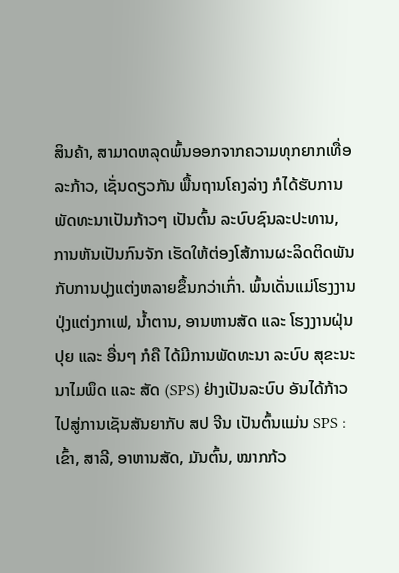ສິນຄ້າ, ສາມາດຫລຸດພົ້ນອອກຈາກຄວາມທຸກຍາກເທື່ອລະກ້າວ, ເຊັ່ນດຽວກັນ ພື້ນຖານໂຄງລ່າງ ກໍໄດ້ຮັບການພັດທະນາເປັນກ້າວໆ ເປັນຕົ້ນ ລະບົບຊົນລະປະທານ, ການຫັນເປັນກົນຈັກ ເຮັດໃຫ້ຕ່ອງໂສ້ການຜະລິດຕິດພັນ ກັບການປຸງແຕ່ງຫລາຍຂຶ້ນກວ່າເກົ່າ. ພົ້ນເດັ່ນແມ່ໂຮງງານປຸ່ງແຕ່ງກາເຟ, ນ້ຳຕານ, ອານຫານສັດ ແລະ ໂຮງງານຝຸ່ນປຸຍ ແລະ ອື່ນໆ ກໍຄື ໄດ້ມີການພັດທະນາ ລະບົບ ສຸຂະນະນາໄມພຶດ ແລະ ສັດ (SPS) ຢ່າງເປັນລະບົບ ອັນໄດ້ກ້າວໄປສູ່ການເຊັນສັນຍາກັບ ສປ ຈີນ ເປັນຕົ້ນແມ່ນ SPS : ເຂົ້າ, ສາລີ, ອາຫານສັດ, ມັນຕົ້ນ, ໝາກກ້ວ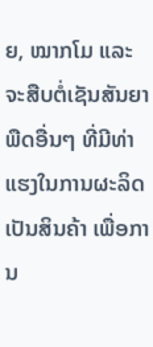ຍ, ໝາກໂມ ແລະ ຈະສືບຕໍ່ເຊັນສັນຍາພືດອື່ນໆ ທີ່ມີທ່າແຮງໃນການຜະລິດເປັນສິນຄ້າ ເພື່ອການ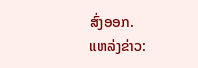ສົ່ງອອກ.
ແຫລ່ງຂ່າວ: